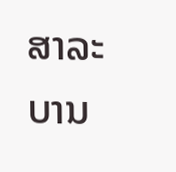ສາລະບານ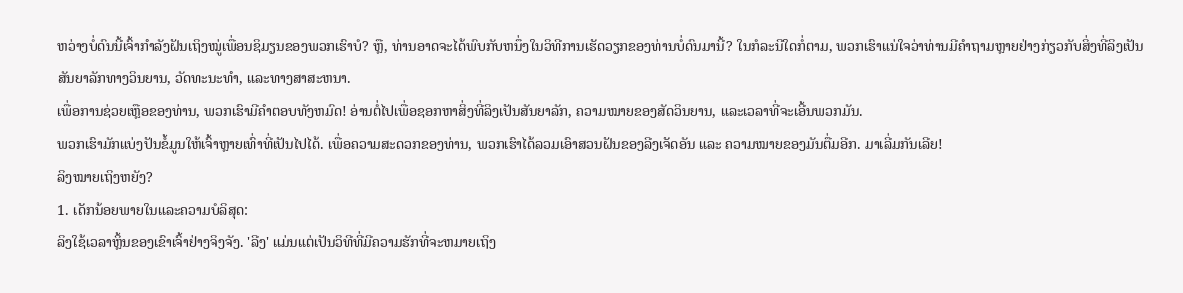ຫວ່າງບໍ່ດົນນີ້ເຈົ້າກຳລັງຝັນເຖິງໝູ່ເພື່ອນຊິມຽນຂອງພວກເຮົາບໍ? ຫຼື, ທ່ານອາດຈະໄດ້ພົບກັບຫນຶ່ງໃນວິທີການເຮັດວຽກຂອງທ່ານບໍ່ດົນມານີ້? ໃນກໍລະນີໃດກໍ່ຕາມ, ພວກເຮົາແນ່ໃຈວ່າທ່ານມີຄໍາຖາມຫຼາຍຢ່າງກ່ຽວກັບສິ່ງທີ່ລິງເປັນສັນຍາລັກທາງວິນຍານ, ວັດທະນະທໍາ, ແລະທາງສາສະຫນາ.
ເພື່ອການຊ່ວຍເຫຼືອຂອງທ່ານ, ພວກເຮົາມີຄໍາຕອບທັງຫມົດ! ອ່ານຕໍ່ໄປເພື່ອຊອກຫາສິ່ງທີ່ລິງເປັນສັນຍາລັກ, ຄວາມໝາຍຂອງສັດວິນຍານ, ແລະເວລາທີ່ຈະເອີ້ນພວກມັນ.
ພວກເຮົາມັກແບ່ງປັນຂໍ້ມູນໃຫ້ເຈົ້າຫຼາຍເທົ່າທີ່ເປັນໄປໄດ້. ເພື່ອຄວາມສະດວກຂອງທ່ານ, ພວກເຮົາໄດ້ລວມເອົາສວນຝັນຂອງລີງເຈັດອັນ ແລະ ຄວາມໝາຍຂອງມັນຕື່ມອີກ. ມາເລີ່ມກັນເລີຍ!
ລິງໝາຍເຖິງຫຍັງ?
1. ເດັກນ້ອຍພາຍໃນແລະຄວາມບໍລິສຸດ:
ລິງໃຊ້ເວລາຫຼິ້ນຂອງເຂົາເຈົ້າຢ່າງຈິງຈັງ. 'ລີງ' ແມ່ນແຕ່ເປັນວິທີທີ່ມີຄວາມຮັກທີ່ຈະຫມາຍເຖິງ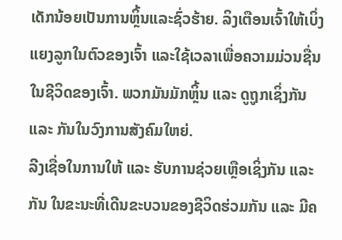ເດັກນ້ອຍເປັນການຫຼິ້ນແລະຊົ່ວຮ້າຍ. ລິງເຕືອນເຈົ້າໃຫ້ເບິ່ງແຍງລູກໃນຕົວຂອງເຈົ້າ ແລະໃຊ້ເວລາເພື່ອຄວາມມ່ວນຊື່ນໃນຊີວິດຂອງເຈົ້າ. ພວກມັນມັກຫຼິ້ນ ແລະ ດູຖູກເຊິ່ງກັນ ແລະ ກັນໃນວົງການສັງຄົມໃຫຍ່.
ລີງເຊື່ອໃນການໃຫ້ ແລະ ຮັບການຊ່ວຍເຫຼືອເຊິ່ງກັນ ແລະ ກັນ ໃນຂະນະທີ່ເດີນຂະບວນຂອງຊີວິດຮ່ວມກັນ ແລະ ມີຄ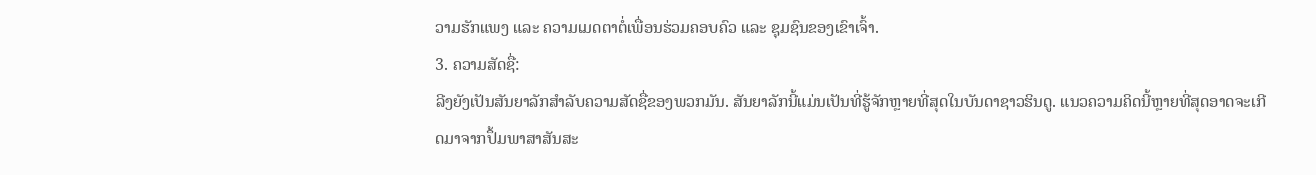ວາມຮັກແພງ ແລະ ຄວາມເມດຕາຕໍ່ເພື່ອນຮ່ວມຄອບຄົວ ແລະ ຊຸມຊົນຂອງເຂົາເຈົ້າ.
3. ຄວາມສັດຊື່:
ລີງຍັງເປັນສັນຍາລັກສໍາລັບຄວາມສັດຊື່ຂອງພວກມັນ. ສັນຍາລັກນີ້ແມ່ນເປັນທີ່ຮູ້ຈັກຫຼາຍທີ່ສຸດໃນບັນດາຊາວຮິນດູ. ແນວຄວາມຄິດນີ້ຫຼາຍທີ່ສຸດອາດຈະເກີດມາຈາກປຶ້ມພາສາສັນສະ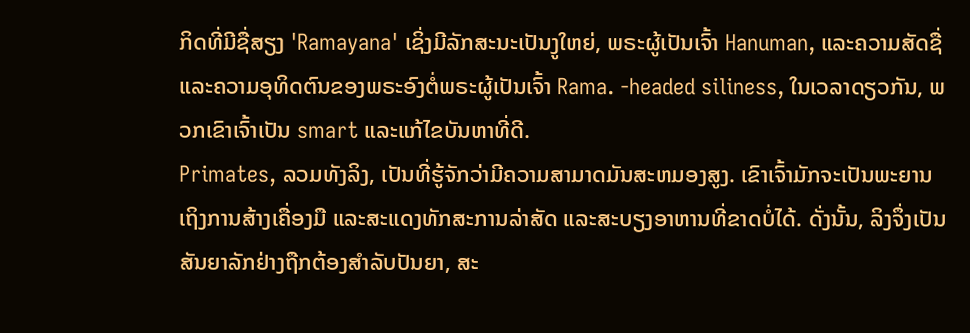ກິດທີ່ມີຊື່ສຽງ 'Ramayana' ເຊິ່ງມີລັກສະນະເປັນງູໃຫຍ່, ພຣະຜູ້ເປັນເຈົ້າ Hanuman, ແລະຄວາມສັດຊື່ແລະຄວາມອຸທິດຕົນຂອງພຣະອົງຕໍ່ພຣະຜູ້ເປັນເຈົ້າ Rama. -headed siliness, ໃນເວລາດຽວກັນ, ພວກເຂົາເຈົ້າເປັນ smart ແລະແກ້ໄຂບັນຫາທີ່ດີ.
Primates, ລວມທັງລິງ, ເປັນທີ່ຮູ້ຈັກວ່າມີຄວາມສາມາດມັນສະຫມອງສູງ. ເຂົາເຈົ້າມັກຈະເປັນພະຍານເຖິງການສ້າງເຄື່ອງມື ແລະສະແດງທັກສະການລ່າສັດ ແລະສະບຽງອາຫານທີ່ຂາດບໍ່ໄດ້. ດັ່ງນັ້ນ, ລິງຈຶ່ງເປັນສັນຍາລັກຢ່າງຖືກຕ້ອງສໍາລັບປັນຍາ, ສະ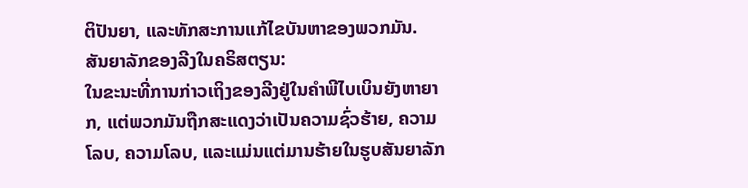ຕິປັນຍາ, ແລະທັກສະການແກ້ໄຂບັນຫາຂອງພວກມັນ.
ສັນຍາລັກຂອງລີງໃນຄຣິສຕຽນ:
ໃນຂະນະທີ່ການກ່າວເຖິງຂອງລີງຢູ່ໃນຄໍາພີໄບເບິນຍັງຫາຍາກ, ແຕ່ພວກມັນຖືກສະແດງວ່າເປັນຄວາມຊົ່ວຮ້າຍ, ຄວາມໂລບ, ຄວາມໂລບ, ແລະແມ່ນແຕ່ມານຮ້າຍໃນຮູບສັນຍາລັກ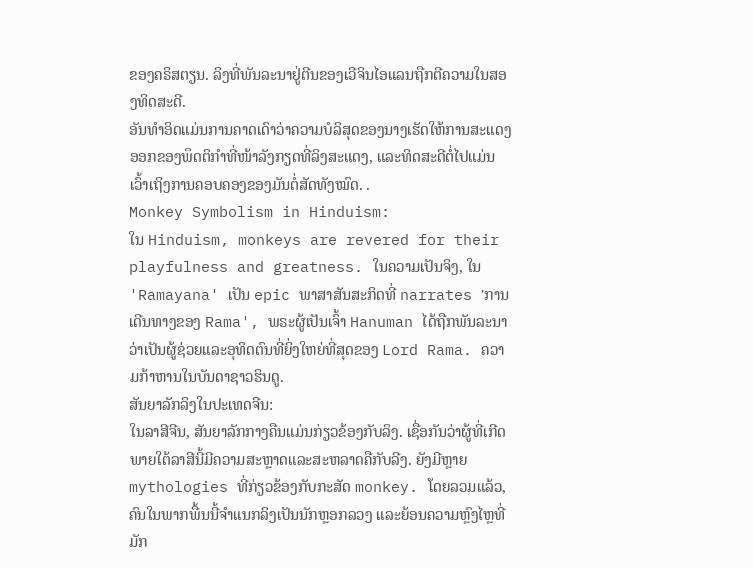ຂອງຄຣິສຕຽນ. ລິງທີ່ພັນລະນາຢູ່ຕີນຂອງເວີຈິນໄອແລນຖືກຕີຄວາມໃນສອງທິດສະດີ.
ອັນທໍາອິດແມ່ນການຄາດເດົາວ່າຄວາມບໍລິສຸດຂອງນາງເຮັດໃຫ້ການສະແດງອອກຂອງພຶດຕິກໍາທີ່ໜ້າລັງກຽດທີ່ລິງສະແດງ, ແລະທິດສະດີຕໍ່ໄປແມ່ນເວົ້າເຖິງການຄອບຄອງຂອງມັນຕໍ່ສັດທັງໝົດ. .
Monkey Symbolism in Hinduism:
ໃນ Hinduism, monkeys are revered for their playfulness and greatness. ໃນຄວາມເປັນຈິງ, ໃນ 'Ramayana' ເປັນ epic ພາສາສັນສະກິດທີ່ narrates 'ການເດີນທາງຂອງ Rama', ພຣະຜູ້ເປັນເຈົ້າ Hanuman ໄດ້ຖືກພັນລະນາວ່າເປັນຜູ້ຊ່ວຍແລະອຸທິດຕົນທີ່ຍິ່ງໃຫຍ່ທີ່ສຸດຂອງ Lord Rama. ຄວາມກ້າຫານໃນບັນດາຊາວຮິນດູ.
ສັນຍາລັກລິງໃນປະເທດຈີນ:
ໃນລາສີຈີນ, ສັນຍາລັກກາງຄືນແມ່ນກ່ຽວຂ້ອງກັບລິງ. ເຊື່ອກັນວ່າຜູ້ທີ່ເກີດພາຍໃຕ້ລາສີນີ້ມີຄວາມສະຫຼາດແລະສະຫລາດຄືກັບລີງ. ຍັງມີຫຼາຍ mythologies ທີ່ກ່ຽວຂ້ອງກັບກະສັດ monkey. ໂດຍລວມແລ້ວ, ຄົນໃນພາກພື້ນນີ້ຈຳແນກລິງເປັນນັກຫຼອກລວງ ແລະຍ້ອນຄວາມຫຼົງໄຫຼທີ່ມັກ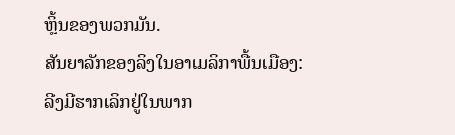ຫຼິ້ນຂອງພວກມັນ.
ສັນຍາລັກຂອງລິງໃນອາເມລິກາພື້ນເມືອງ:
ລີງມີຮາກເລິກຢູ່ໃນພາກ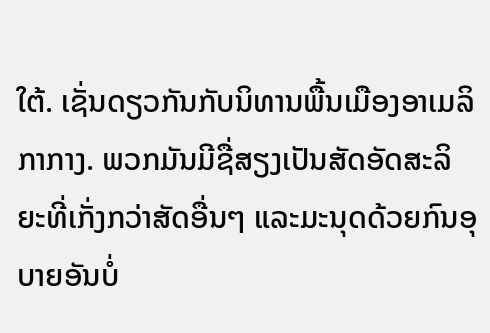ໃຕ້. ເຊັ່ນດຽວກັນກັບນິທານພື້ນເມືອງອາເມລິກາກາງ. ພວກມັນມີຊື່ສຽງເປັນສັດອັດສະລິຍະທີ່ເກັ່ງກວ່າສັດອື່ນໆ ແລະມະນຸດດ້ວຍກົນອຸບາຍອັນບໍ່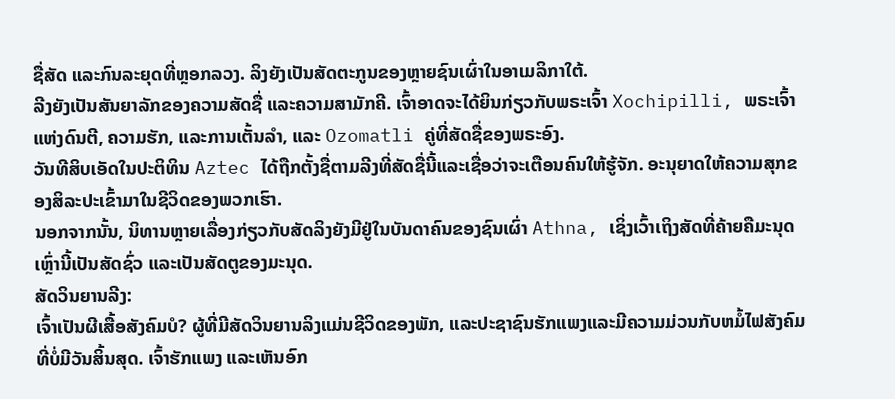ຊື່ສັດ ແລະກົນລະຍຸດທີ່ຫຼອກລວງ. ລິງຍັງເປັນສັດຕະກູນຂອງຫຼາຍຊົນເຜົ່າໃນອາເມລິກາໃຕ້.
ລີງຍັງເປັນສັນຍາລັກຂອງຄວາມສັດຊື່ ແລະຄວາມສາມັກຄີ. ເຈົ້າອາດຈະໄດ້ຍິນກ່ຽວກັບພຣະເຈົ້າ Xochipilli, ພຣະເຈົ້າແຫ່ງດົນຕີ, ຄວາມຮັກ, ແລະການເຕັ້ນລໍາ, ແລະ Ozomatli ຄູ່ທີ່ສັດຊື່ຂອງພຣະອົງ.
ວັນທີສິບເອັດໃນປະຕິທິນ Aztec ໄດ້ຖືກຕັ້ງຊື່ຕາມລີງທີ່ສັດຊື່ນີ້ແລະເຊື່ອວ່າຈະເຕືອນຄົນໃຫ້ຮູ້ຈັກ. ອະນຸຍາດໃຫ້ຄວາມສຸກຂອງສິລະປະເຂົ້າມາໃນຊີວິດຂອງພວກເຮົາ.
ນອກຈາກນັ້ນ, ນິທານຫຼາຍເລື່ອງກ່ຽວກັບສັດລິງຍັງມີຢູ່ໃນບັນດາຄົນຂອງຊົນເຜົ່າ Athna, ເຊິ່ງເວົ້າເຖິງສັດທີ່ຄ້າຍຄືມະນຸດເຫຼົ່ານີ້ເປັນສັດຊົ່ວ ແລະເປັນສັດຕູຂອງມະນຸດ.
ສັດວິນຍານລີງ:
ເຈົ້າເປັນຜີເສື້ອສັງຄົມບໍ? ຜູ້ທີ່ມີສັດວິນຍານລິງແມ່ນຊີວິດຂອງພັກ, ແລະປະຊາຊົນຮັກແພງແລະມີຄວາມມ່ວນກັບຫມໍ້ໄຟສັງຄົມທີ່ບໍ່ມີວັນສິ້ນສຸດ. ເຈົ້າຮັກແພງ ແລະເຫັນອົກ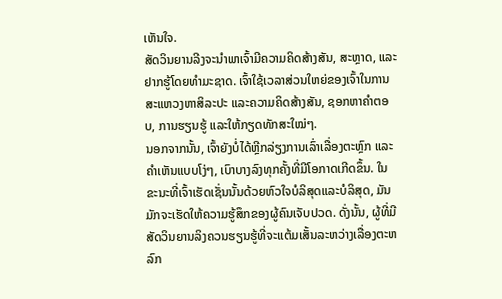ເຫັນໃຈ.
ສັດວິນຍານລີງຈະນຳພາເຈົ້າມີຄວາມຄິດສ້າງສັນ, ສະຫຼາດ, ແລະຢາກຮູ້ໂດຍທໍາມະຊາດ. ເຈົ້າໃຊ້ເວລາສ່ວນໃຫຍ່ຂອງເຈົ້າໃນການສະແຫວງຫາສິລະປະ ແລະຄວາມຄິດສ້າງສັນ, ຊອກຫາຄຳຕອບ, ການຮຽນຮູ້ ແລະໃຫ້ກຽດທັກສະໃໝ່ໆ.
ນອກຈາກນັ້ນ, ເຈົ້າຍັງບໍ່ໄດ້ຫຼີກລ່ຽງການເລົ່າເລື່ອງຕະຫຼົກ ແລະ ຄຳເຫັນແບບໂງ່ໆ, ເບົາບາງລົງທຸກຄັ້ງທີ່ມີໂອກາດເກີດຂຶ້ນ. ໃນຂະນະທີ່ເຈົ້າເຮັດເຊັ່ນນັ້ນດ້ວຍຫົວໃຈບໍລິສຸດແລະບໍລິສຸດ, ມັນມັກຈະເຮັດໃຫ້ຄວາມຮູ້ສຶກຂອງຜູ້ຄົນເຈັບປວດ. ດັ່ງນັ້ນ, ຜູ້ທີ່ມີສັດວິນຍານລິງຄວນຮຽນຮູ້ທີ່ຈະແຕ້ມເສັ້ນລະຫວ່າງເລື່ອງຕະຫລົກ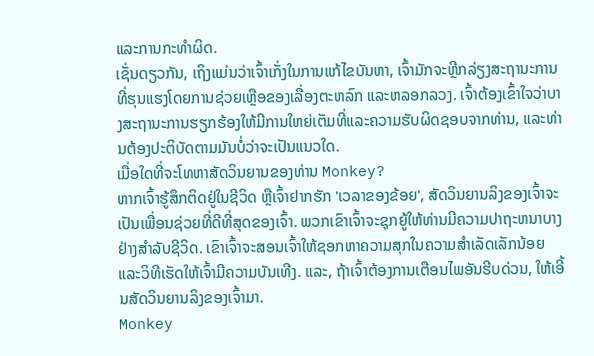ແລະການກະທໍາຜິດ.
ເຊັ່ນດຽວກັນ, ເຖິງແມ່ນວ່າເຈົ້າເກັ່ງໃນການແກ້ໄຂບັນຫາ, ເຈົ້າມັກຈະຫຼີກລ່ຽງສະຖານະການທີ່ຮຸນແຮງໂດຍການຊ່ວຍເຫຼືອຂອງເລື່ອງຕະຫລົກ ແລະຫລອກລວງ. ເຈົ້າຕ້ອງເຂົ້າໃຈວ່າບາງສະຖານະການຮຽກຮ້ອງໃຫ້ມີການໃຫຍ່ເຕັມທີ່ແລະຄວາມຮັບຜິດຊອບຈາກທ່ານ, ແລະທ່ານຕ້ອງປະຕິບັດຕາມມັນບໍ່ວ່າຈະເປັນແນວໃດ.
ເມື່ອໃດທີ່ຈະໂທຫາສັດວິນຍານຂອງທ່ານ Monkey?
ຫາກເຈົ້າຮູ້ສຶກຕິດຢູ່ໃນຊີວິດ ຫຼືເຈົ້າຢາກຮັກ 'ເວລາຂອງຂ້ອຍ', ສັດວິນຍານລິງຂອງເຈົ້າຈະເປັນເພື່ອນຊ່ວຍທີ່ດີທີ່ສຸດຂອງເຈົ້າ. ພວກເຂົາເຈົ້າຈະຊຸກຍູ້ໃຫ້ທ່ານມີຄວາມປາຖະຫນາບາງຢ່າງສໍາລັບຊີວິດ. ເຂົາເຈົ້າຈະສອນເຈົ້າໃຫ້ຊອກຫາຄວາມສຸກໃນຄວາມສໍາເລັດເລັກນ້ອຍ ແລະວິທີເຮັດໃຫ້ເຈົ້າມີຄວາມບັນເທີງ. ແລະ, ຖ້າເຈົ້າຕ້ອງການເຕືອນໄພອັນຮີບດ່ວນ, ໃຫ້ເອີ້ນສັດວິນຍານລິງຂອງເຈົ້າມາ.
Monkey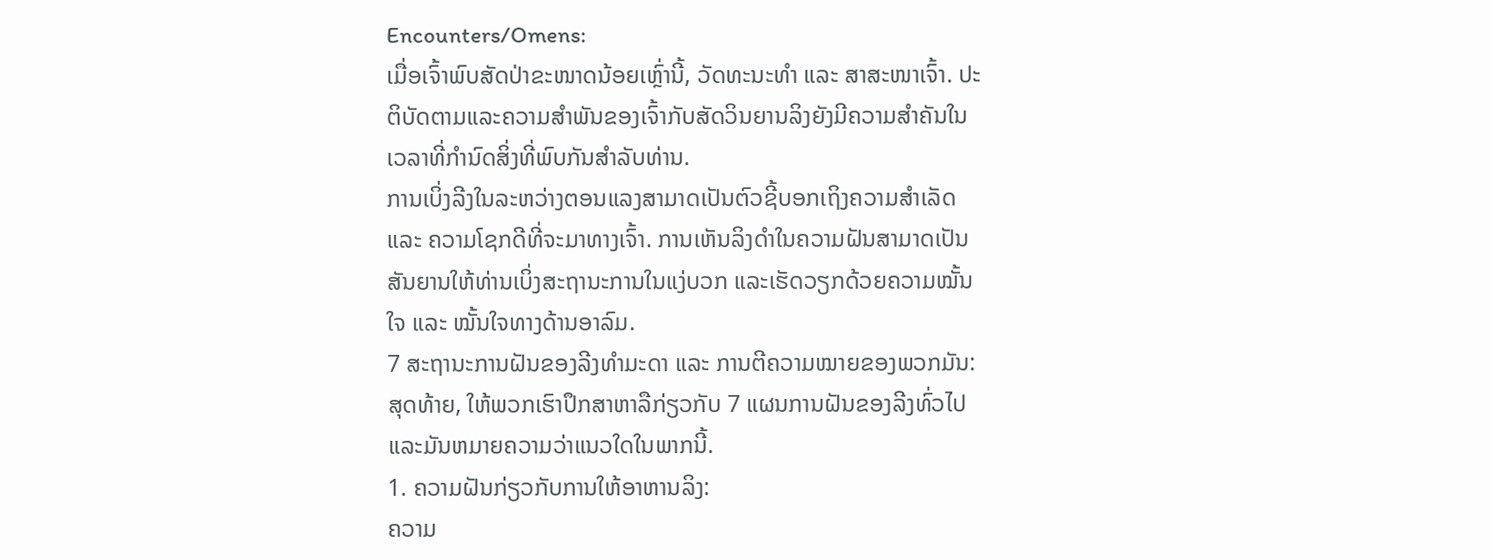Encounters/Omens:
ເມື່ອເຈົ້າພົບສັດປ່າຂະໜາດນ້ອຍເຫຼົ່ານີ້, ວັດທະນະທຳ ແລະ ສາສະໜາເຈົ້າ. ປະຕິບັດຕາມແລະຄວາມສໍາພັນຂອງເຈົ້າກັບສັດວິນຍານລິງຍັງມີຄວາມສໍາຄັນໃນເວລາທີ່ກໍານົດສິ່ງທີ່ພົບກັນສໍາລັບທ່ານ.
ການເບິ່ງລີງໃນລະຫວ່າງຕອນແລງສາມາດເປັນຕົວຊີ້ບອກເຖິງຄວາມສໍາເລັດ ແລະ ຄວາມໂຊກດີທີ່ຈະມາທາງເຈົ້າ. ການເຫັນລິງດຳໃນຄວາມຝັນສາມາດເປັນສັນຍານໃຫ້ທ່ານເບິ່ງສະຖານະການໃນແງ່ບວກ ແລະເຮັດວຽກດ້ວຍຄວາມໝັ້ນໃຈ ແລະ ໝັ້ນໃຈທາງດ້ານອາລົມ.
7 ສະຖານະການຝັນຂອງລີງທຳມະດາ ແລະ ການຕີຄວາມໝາຍຂອງພວກມັນ:
ສຸດທ້າຍ, ໃຫ້ພວກເຮົາປຶກສາຫາລືກ່ຽວກັບ 7 ແຜນການຝັນຂອງລີງທົ່ວໄປ ແລະມັນຫມາຍຄວາມວ່າແນວໃດໃນພາກນີ້.
1. ຄວາມຝັນກ່ຽວກັບການໃຫ້ອາຫານລິງ:
ຄວາມ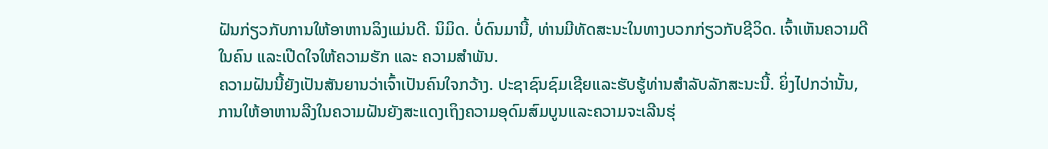ຝັນກ່ຽວກັບການໃຫ້ອາຫານລິງແມ່ນດີ. ນິມິດ. ບໍ່ດົນມານີ້, ທ່ານມີທັດສະນະໃນທາງບວກກ່ຽວກັບຊີວິດ. ເຈົ້າເຫັນຄວາມດີໃນຄົນ ແລະເປີດໃຈໃຫ້ຄວາມຮັກ ແລະ ຄວາມສຳພັນ.
ຄວາມຝັນນີ້ຍັງເປັນສັນຍານວ່າເຈົ້າເປັນຄົນໃຈກວ້າງ. ປະຊາຊົນຊົມເຊີຍແລະຮັບຮູ້ທ່ານສໍາລັບລັກສະນະນີ້. ຍິ່ງໄປກວ່ານັ້ນ, ການໃຫ້ອາຫານລີງໃນຄວາມຝັນຍັງສະແດງເຖິງຄວາມອຸດົມສົມບູນແລະຄວາມຈະເລີນຮຸ່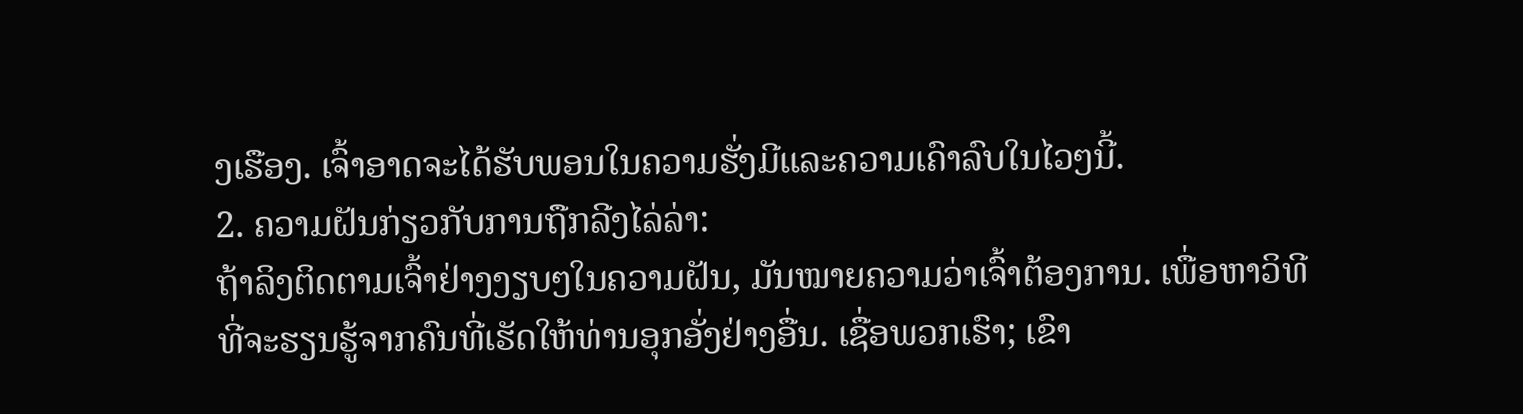ງເຮືອງ. ເຈົ້າອາດຈະໄດ້ຮັບພອນໃນຄວາມຮັ່ງມີແລະຄວາມເຄົາລົບໃນໄວໆນີ້.
2. ຄວາມຝັນກ່ຽວກັບການຖືກລີງໄລ່ລ່າ:
ຖ້າລິງຕິດຕາມເຈົ້າຢ່າງງຽບໆໃນຄວາມຝັນ, ມັນໝາຍຄວາມວ່າເຈົ້າຕ້ອງການ. ເພື່ອຫາວິທີທີ່ຈະຮຽນຮູ້ຈາກຄົນທີ່ເຮັດໃຫ້ທ່ານອຸກອັ່ງຢ່າງອື່ນ. ເຊື່ອພວກເຮົາ; ເຂົາ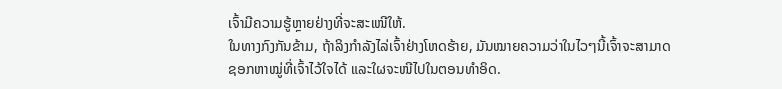ເຈົ້າມີຄວາມຮູ້ຫຼາຍຢ່າງທີ່ຈະສະເໜີໃຫ້.
ໃນທາງກົງກັນຂ້າມ, ຖ້າລິງກຳລັງໄລ່ເຈົ້າຢ່າງໂຫດຮ້າຍ, ມັນໝາຍຄວາມວ່າໃນໄວໆນີ້ເຈົ້າຈະສາມາດຊອກຫາໝູ່ທີ່ເຈົ້າໄວ້ໃຈໄດ້ ແລະໃຜຈະໜີໄປໃນຕອນທຳອິດ.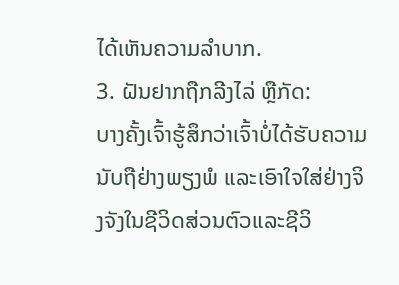ໄດ້ເຫັນຄວາມລຳບາກ.
3. ຝັນຢາກຖືກລີງໄລ່ ຫຼືກັດ:
ບາງຄັ້ງເຈົ້າຮູ້ສຶກວ່າເຈົ້າບໍ່ໄດ້ຮັບຄວາມນັບຖືຢ່າງພຽງພໍ ແລະເອົາໃຈໃສ່ຢ່າງຈິງຈັງໃນຊີວິດສ່ວນຕົວແລະຊີວິ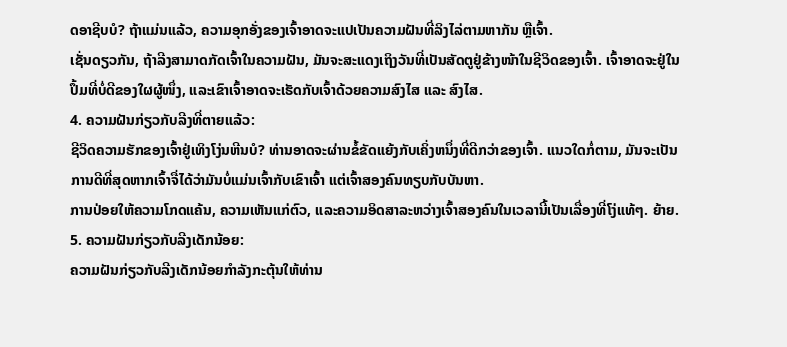ດອາຊີບບໍ? ຖ້າແມ່ນແລ້ວ, ຄວາມອຸກອັ່ງຂອງເຈົ້າອາດຈະແປເປັນຄວາມຝັນທີ່ລິງໄລ່ຕາມຫາກັນ ຫຼືເຈົ້າ.
ເຊັ່ນດຽວກັນ, ຖ້າລີງສາມາດກັດເຈົ້າໃນຄວາມຝັນ, ມັນຈະສະແດງເຖິງວັນທີ່ເປັນສັດຕູຢູ່ຂ້າງໜ້າໃນຊີວິດຂອງເຈົ້າ. ເຈົ້າອາດຈະຢູ່ໃນປຶ້ມທີ່ບໍ່ດີຂອງໃຜຜູ້ໜຶ່ງ, ແລະເຂົາເຈົ້າອາດຈະເຮັດກັບເຈົ້າດ້ວຍຄວາມສົງໄສ ແລະ ສົງໄສ.
4. ຄວາມຝັນກ່ຽວກັບລີງທີ່ຕາຍແລ້ວ:
ຊີວິດຄວາມຮັກຂອງເຈົ້າຢູ່ເທິງໂງ່ນຫີນບໍ? ທ່ານອາດຈະຜ່ານຂໍ້ຂັດແຍ້ງກັບເຄິ່ງຫນຶ່ງທີ່ດີກວ່າຂອງເຈົ້າ. ແນວໃດກໍ່ຕາມ, ມັນຈະເປັນການດີທີ່ສຸດຫາກເຈົ້າຈື່ໄດ້ວ່າມັນບໍ່ແມ່ນເຈົ້າກັບເຂົາເຈົ້າ ແຕ່ເຈົ້າສອງຄົນທຽບກັບບັນຫາ.
ການປ່ອຍໃຫ້ຄວາມໂກດແຄ້ນ, ຄວາມເຫັນແກ່ຕົວ, ແລະຄວາມອິດສາລະຫວ່າງເຈົ້າສອງຄົນໃນເວລານີ້ເປັນເລື່ອງທີ່ໂງ່ແທ້ໆ. ຍ້າຍ.
5. ຄວາມຝັນກ່ຽວກັບລີງເດັກນ້ອຍ:
ຄວາມຝັນກ່ຽວກັບລີງເດັກນ້ອຍກໍາລັງກະຕຸ້ນໃຫ້ທ່ານ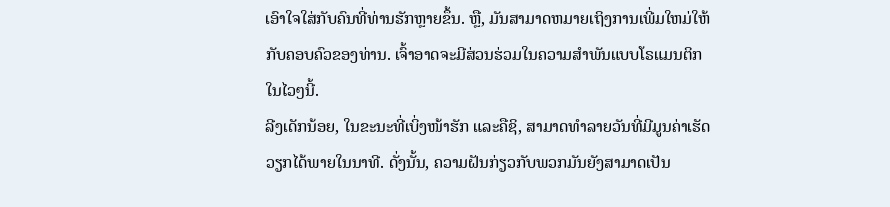ເອົາໃຈໃສ່ກັບຄົນທີ່ທ່ານຮັກຫຼາຍຂຶ້ນ. ຫຼື, ມັນສາມາດຫມາຍເຖິງການເພີ່ມໃຫມ່ໃຫ້ກັບຄອບຄົວຂອງທ່ານ. ເຈົ້າອາດຈະມີສ່ວນຮ່ວມໃນຄວາມສຳພັນແບບໂຣແມນຕິກໃນໄວໆນີ້.
ລີງເດັກນ້ອຍ, ໃນຂະນະທີ່ເບິ່ງໜ້າຮັກ ແລະຄືຊິ, ສາມາດທຳລາຍວັນທີ່ມີມູນຄ່າເຮັດວຽກໄດ້ພາຍໃນນາທີ. ດັ່ງນັ້ນ, ຄວາມຝັນກ່ຽວກັບພວກມັນຍັງສາມາດເປັນ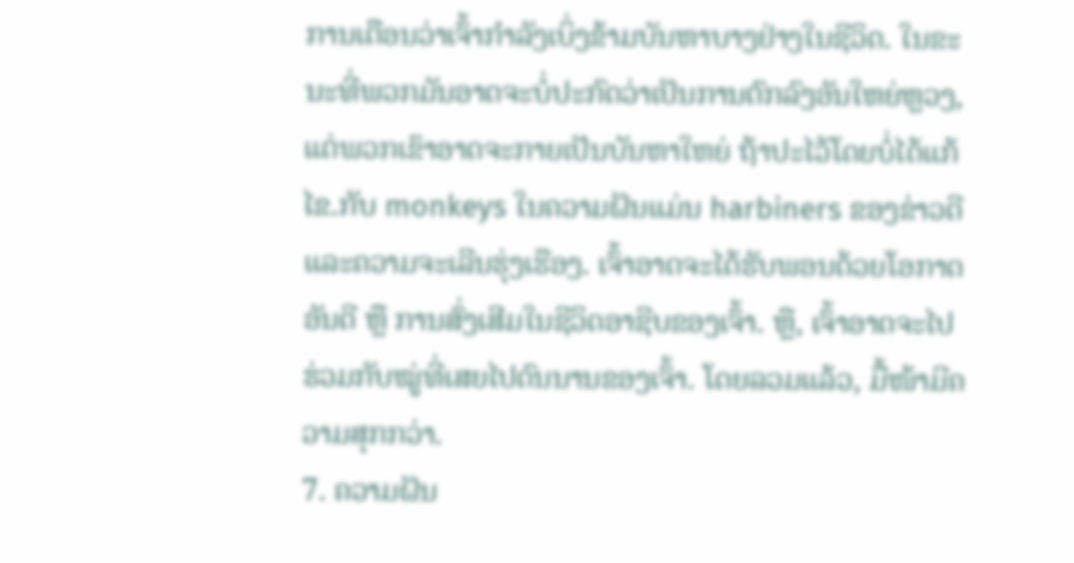ການເຕືອນວ່າເຈົ້າກໍາລັງເບິ່ງຂ້າມບັນຫາບາງຢ່າງໃນຊີວິດ. ໃນຂະນະທີ່ພວກມັນອາດຈະບໍ່ປະກົດວ່າເປັນການຕົກລົງອັນໃຫຍ່ຫຼວງ, ແຕ່ພວກເຂົາອາດຈະກາຍເປັນບັນຫາໃຫຍ່ ຖ້າປະໄວ້ໂດຍບໍ່ໄດ້ແກ້ໄຂ.ກັບ monkeys ໃນຄວາມຝັນແມ່ນ harbiners ຂອງຂ່າວດີແລະຄວາມຈະເລີນຮຸ່ງເຮືອງ. ເຈົ້າອາດຈະໄດ້ຮັບພອນດ້ວຍໂອກາດອັນດີ ຫຼື ການສົ່ງເສີມໃນຊີວິດອາຊີບຂອງເຈົ້າ. ຫຼື, ເຈົ້າອາດຈະໄປຮ່ວມກັບໝູ່ທີ່ເສຍໄປດົນນານຂອງເຈົ້າ. ໂດຍລວມແລ້ວ, ມື້ໜ້າມີຄວາມສຸກກວ່າ.
7. ຄວາມຝັນ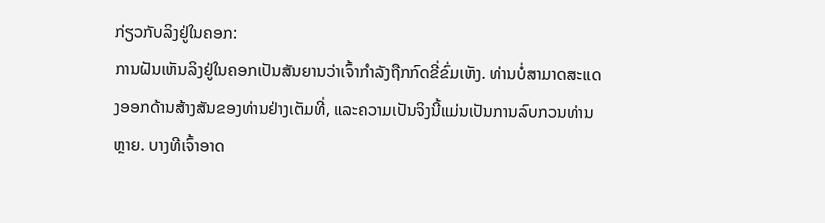ກ່ຽວກັບລິງຢູ່ໃນຄອກ:
ການຝັນເຫັນລິງຢູ່ໃນຄອກເປັນສັນຍານວ່າເຈົ້າກຳລັງຖືກກົດຂີ່ຂົ່ມເຫັງ. ທ່ານບໍ່ສາມາດສະແດງອອກດ້ານສ້າງສັນຂອງທ່ານຢ່າງເຕັມທີ່, ແລະຄວາມເປັນຈິງນີ້ແມ່ນເປັນການລົບກວນທ່ານຫຼາຍ. ບາງທີເຈົ້າອາດ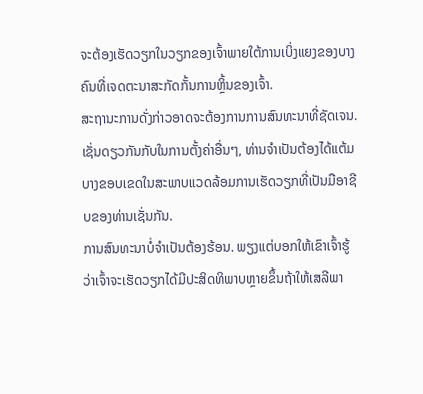ຈະຕ້ອງເຮັດວຽກໃນວຽກຂອງເຈົ້າພາຍໃຕ້ການເບິ່ງແຍງຂອງບາງຄົນທີ່ເຈດຕະນາສະກັດກັ້ນການຫຼິ້ນຂອງເຈົ້າ.
ສະຖານະການດັ່ງກ່າວອາດຈະຕ້ອງການການສົນທະນາທີ່ຊັດເຈນ. ເຊັ່ນດຽວກັນກັບໃນການຕັ້ງຄ່າອື່ນໆ, ທ່ານຈໍາເປັນຕ້ອງໄດ້ແຕ້ມບາງຂອບເຂດໃນສະພາບແວດລ້ອມການເຮັດວຽກທີ່ເປັນມືອາຊີບຂອງທ່ານເຊັ່ນກັນ.
ການສົນທະນາບໍ່ຈໍາເປັນຕ້ອງຮ້ອນ. ພຽງແຕ່ບອກໃຫ້ເຂົາເຈົ້າຮູ້ວ່າເຈົ້າຈະເຮັດວຽກໄດ້ມີປະສິດທິພາບຫຼາຍຂຶ້ນຖ້າໃຫ້ເສລີພາ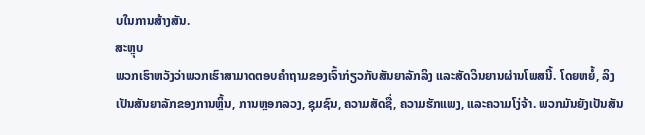ບໃນການສ້າງສັນ.
ສະຫຼຸບ
ພວກເຮົາຫວັງວ່າພວກເຮົາສາມາດຕອບຄໍາຖາມຂອງເຈົ້າກ່ຽວກັບສັນຍາລັກລິງ ແລະສັດວິນຍານຜ່ານໂພສນີ້. ໂດຍຫຍໍ້, ລິງເປັນສັນຍາລັກຂອງການຫຼິ້ນ, ການຫຼອກລວງ, ຊຸມຊົນ, ຄວາມສັດຊື່, ຄວາມຮັກແພງ, ແລະຄວາມໂງ່ຈ້າ. ພວກມັນຍັງເປັນສັນ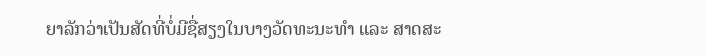ຍາລັກວ່າເປັນສັດທີ່ບໍ່ມີຊື່ສຽງໃນບາງວັດທະນະທຳ ແລະ ສາດສະ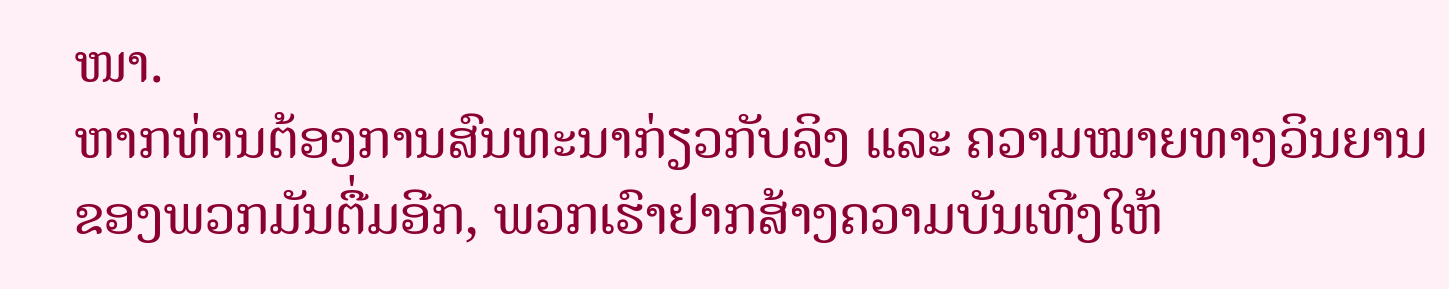ໜາ.
ຫາກທ່ານຕ້ອງການສົນທະນາກ່ຽວກັບລິງ ແລະ ຄວາມໝາຍທາງວິນຍານຂອງພວກມັນຕື່ມອີກ, ພວກເຮົາຢາກສ້າງຄວາມບັນເທີງໃຫ້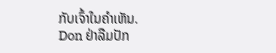ກັບເຈົ້າໃນຄຳເຫັນ.
Don ຢ່າລືມປັກ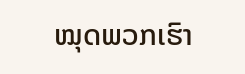ໝຸດພວກເຮົາ